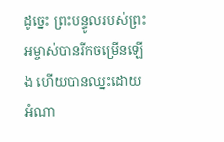ដូច្នេះ ព្រះបន្ទូលរបស់ព្រះអម្ចាស់បានរីកចម្រើនឡើង ហើយបានឈ្នះដោយអំណា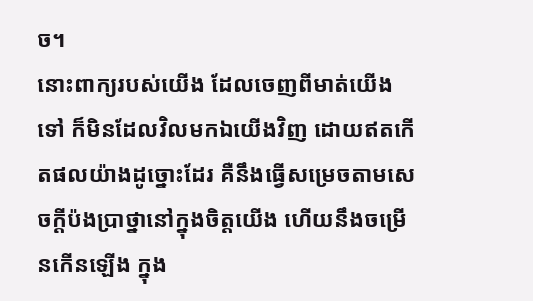ច។
នោះពាក្យរបស់យើង ដែលចេញពីមាត់យើងទៅ ក៏មិនដែលវិលមកឯយើងវិញ ដោយឥតកើតផលយ៉ាងដូច្នោះដែរ គឺនឹងធ្វើសម្រេចតាមសេចក្ដីប៉ងប្រាថ្នានៅក្នុងចិត្តយើង ហើយនឹងចម្រើនកើនឡើង ក្នុង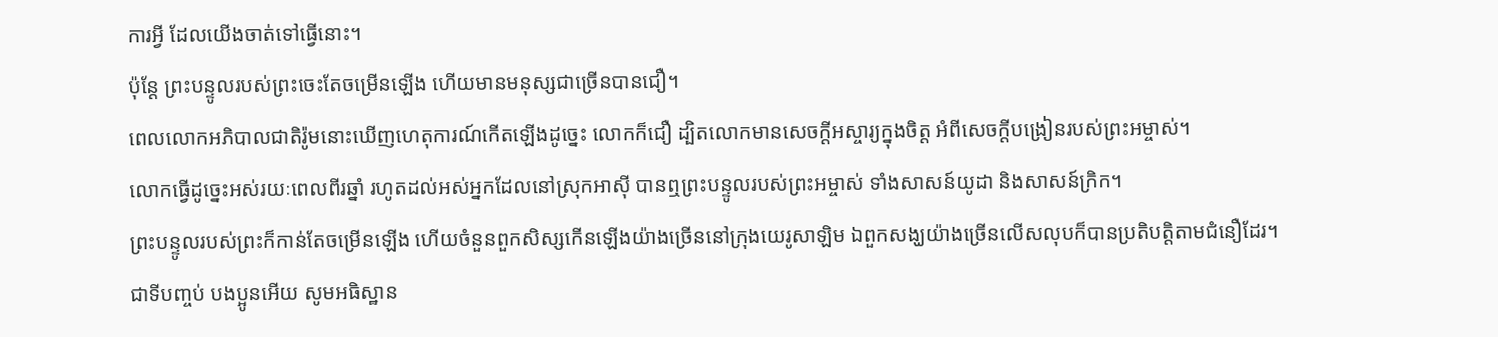ការអ្វី ដែលយើងចាត់ទៅធ្វើនោះ។
ប៉ុន្ដែ ព្រះបន្ទូលរបស់ព្រះចេះតែចម្រើនឡើង ហើយមានមនុស្សជាច្រើនបានជឿ។
ពេលលោកអភិបាលជាតិរ៉ូមនោះឃើញហេតុការណ៍កើតឡើងដូច្នេះ លោកក៏ជឿ ដ្បិតលោកមានសេចក្ដីអស្ចារ្យក្នុងចិត្ត អំពីសេចក្តីបង្រៀនរបស់ព្រះអម្ចាស់។
លោកធ្វើដូច្នេះអស់រយៈពេលពីរឆ្នាំ រហូតដល់អស់អ្នកដែលនៅស្រុកអាស៊ី បានឮព្រះបន្ទូលរបស់ព្រះអម្ចាស់ ទាំងសាសន៍យូដា និងសាសន៍ក្រិក។
ព្រះបន្ទូលរបស់ព្រះក៏កាន់តែចម្រើនឡើង ហើយចំនួនពួកសិស្សកើនឡើងយ៉ាងច្រើននៅក្រុងយេរូសាឡិម ឯពួកសង្ឃយ៉ាងច្រើនលើសលុបក៏បានប្រតិបត្តិតាមជំនឿដែរ។
ជាទីបញ្ចប់ បងប្អូនអើយ សូមអធិស្ឋាន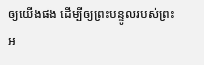ឲ្យយើងផង ដើម្បីឲ្យព្រះបន្ទូលរបស់ព្រះអ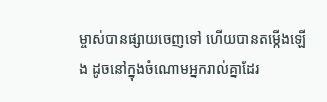ម្ចាស់បានផ្សាយចេញទៅ ហើយបានតម្កើងឡើង ដូចនៅក្នុងចំណោមអ្នករាល់គ្នាដែរ